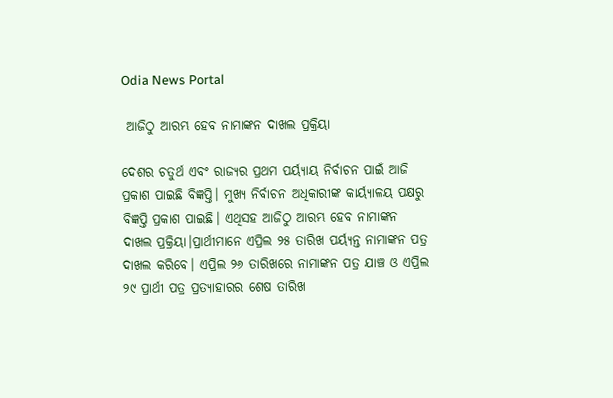Odia News Portal

 ଆଜିଠୁ ଆରମ୍ଭ ହେବ ନାମାଙ୍କନ ଦାଖଲ ପ୍ରକ୍ରିୟା

ଦେଶର ଚତୁର୍ଥ ଏବଂ ରାଜ୍ୟର ପ୍ରଥମ ପର୍ୟ୍ୟାୟ ନିର୍ବାଚନ ପାଇଁ ଆଜି ପ୍ରକାଶ ପାଇଛି ବିଜ୍ଞପ୍ତି। ମୁଖ୍ୟ ନିର୍ବାଚନ ଅଧିକାରୀଙ୍କ କାର୍ୟ୍ୟାଳୟ ପକ୍ଷରୁ ବିଜ୍ଞପ୍ତି ପ୍ରକାଶ ପାଇଛି। ଏଥିସହ ଆଜିଠୁ ଆରମ୍ଭ ହେବ ନାମାଙ୍କନ ଦାଖଲ ପ୍ରକ୍ରିୟା।ପ୍ରାର୍ଥୀମାନେ ଏପ୍ରିଲ ୨୫ ତାରିଖ ପର୍ୟ୍ୟନ୍ତ ନାମାଙ୍କନ ପତ୍ର ଦାଖଲ କରିବେ। ଏପ୍ରିଲ ୨୬ ତାରିଖରେ ନାମାଙ୍କନ ପତ୍ର ଯାଞ୍ଚ ଓ ଏପ୍ରିଲ ୨୯ ପ୍ରାର୍ଥୀ ପତ୍ର ପ୍ରତ୍ୟାହାରର ଶେଷ ତାରିଖ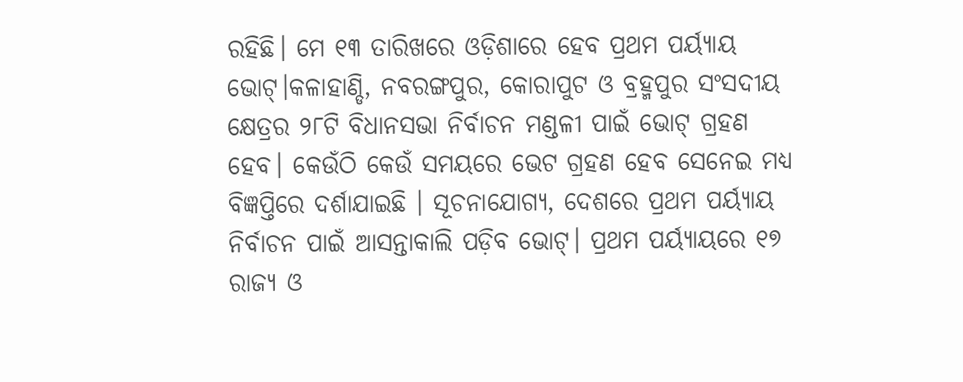ରହିଛି। ମେ ୧୩ ତାରିଖରେ ଓଡ଼ିଶାରେ ହେବ ପ୍ରଥମ ପର୍ୟ୍ୟାୟ ଭୋଟ୍।କଳାହାଣ୍ଡି, ନବରଙ୍ଗପୁର, କୋରାପୁଟ ଓ ବ୍ରହ୍ମପୁର ସଂସଦୀୟ କ୍ଷେତ୍ରର ୨୮ଟି ବିଧାନସଭା ନିର୍ବାଚନ ମଣ୍ଡଳୀ ପାଇଁ ଭୋଟ୍ ଗ୍ରହଣ ହେବ। କେଉଁଠି କେଉଁ ସମୟରେ ଭେଟ ଗ୍ରହଣ ହେବ ସେନେଇ ମଧ୍ୟ ବିଜ୍ଞପ୍ତିରେ ଦର୍ଶାଯାଇଛି । ସୂଚନାଯୋଗ୍ୟ, ଦେଶରେ ପ୍ରଥମ ପର୍ୟ୍ୟାୟ ନିର୍ବାଚନ ପାଇଁ ଆସନ୍ତାକାଲି ପଡ଼ିବ ଭୋଟ୍। ପ୍ରଥମ ପର୍ୟ୍ୟାୟରେ ୧୭ ରାଜ୍ୟ ଓ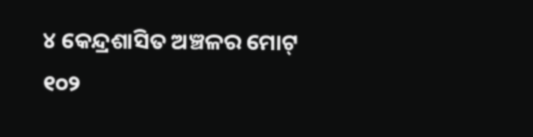୪ କେନ୍ଦ୍ରଶାସିତ ଅଞ୍ଚଳର ମୋଟ୍ ୧୦୨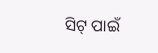ସିଟ୍ ପାଇଁ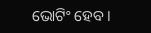ଭୋଟିଂ ହେବ।